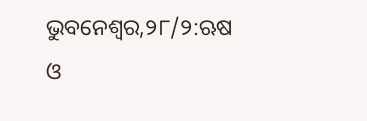ଭୁବନେଶ୍ୱର,୨୮/୨:ଋଷ ଓ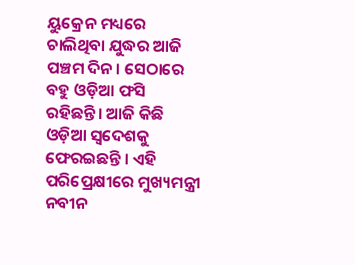ୟୁକ୍ରେନ ମଧ୍ୟରେ ଚାଲିଥିବା ଯୁଦ୍ଧର ଆଜି ପଞ୍ଚମ ଦିନ । ସେଠାରେ ବହୁ ଓଡ଼ିଆ ଫସି ରହିଛନ୍ତି। ଆଜି କିଛି ଓଡ଼ିଆ ସ୍ୱଦେଶକୁ ଫେରଇଛନ୍ତି । ଏହି ପରିପ୍ରେକ୍ଷୀରେ ମୁଖ୍ୟମନ୍ତ୍ରୀ ନବୀନ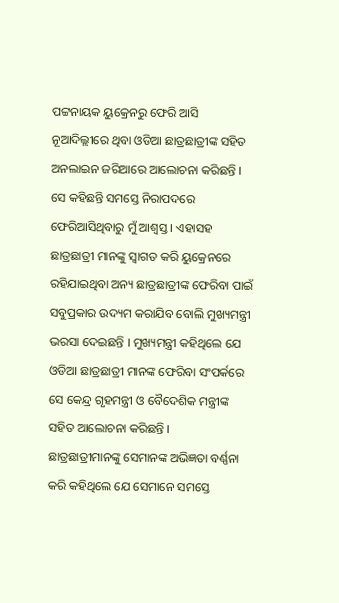ପଟ୍ଟନାୟକ ୟୁକ୍ରେନରୁ ଫେରି ଆସି ନୂଆଦିଲ୍ଲୀରେ ଥିବା ଓଡିଆ ଛାତ୍ରଛାତ୍ରୀଙ୍କ ସହିତ ଅନଲାଇନ ଜରିଆରେ ଆଲୋଚନା କରିଛନ୍ତି । ସେ କହିଛନ୍ତି ସମସ୍ତେ ନିରାପଦରେ ଫେରିଆସିଥିବାରୁ ମୁଁ ଆଶ୍ଵସ୍ତ । ଏହାସହ ଛାତ୍ରଛାତ୍ରୀ ମାନଙ୍କୁ ସ୍ୱାଗତ କରି ୟୁକ୍ରେନରେ ରହିଯାଇଥିବା ଅନ୍ୟ ଛାତ୍ରଛାତ୍ରୀଙ୍କ ଫେରିବା ପାଇଁ ସବୁପ୍ରକାର ଉଦ୍ୟମ କରାଯିବ ବୋଲି ମୁଖ୍ୟମନ୍ତ୍ରୀ ଭରସା ଦେଇଛନ୍ତି । ମୁଖ୍ୟମନ୍ତ୍ରୀ କହିଥିଲେ ଯେ ଓଡିଆ ଛାତ୍ରଛାତ୍ରୀ ମାନଙ୍କ ଫେରିବା ସଂପର୍କରେ ସେ କେନ୍ଦ୍ର ଗୃହମନ୍ତ୍ରୀ ଓ ବୈଦେଶିକ ମନ୍ତ୍ରୀଙ୍କ ସହିତ ଆଲୋଚନା କରିଛନ୍ତି ।
ଛାତ୍ରଛାତ୍ରୀମାନଙ୍କୁ ସେମାନଙ୍କ ଅଭିଜ୍ଞତା ବର୍ଣ୍ଣନା କରି କହିଥିଲେ ଯେ ସେମାନେ ସମସ୍ତେ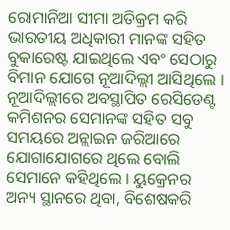ରୋମାନିଆ ସୀମା ଅତିକ୍ରମ କରି ଭାରତୀୟ ଅଧିକାରୀ ମାନଙ୍କ ସହିତ ବୁକାରେଷ୍ଟ ଯାଇଥିଲେ ଏବଂ ସେଠାରୁ ବିମାନ ଯୋଗେ ନୂଆଦିଲ୍ଲୀ ଆସିଥିଲେ । ନୂଆଦିଲ୍ଲୀରେ ଅବସ୍ଥାପିତ ରେସିଡେଣ୍ଟ କମିଶନର ସେମାନଙ୍କ ସହିତ ସବୁ ସମୟରେ ଅନ୍ଲାଇନ ଜରିଆରେ ଯୋଗାଯୋଗରେ ଥିଲେ ବୋଲି ସେମାନେ କହିଥିଲେ । ୟୁକ୍ରେନର ଅନ୍ୟ ସ୍ଥାନରେ ଥିବା, ବିଶେଷକରି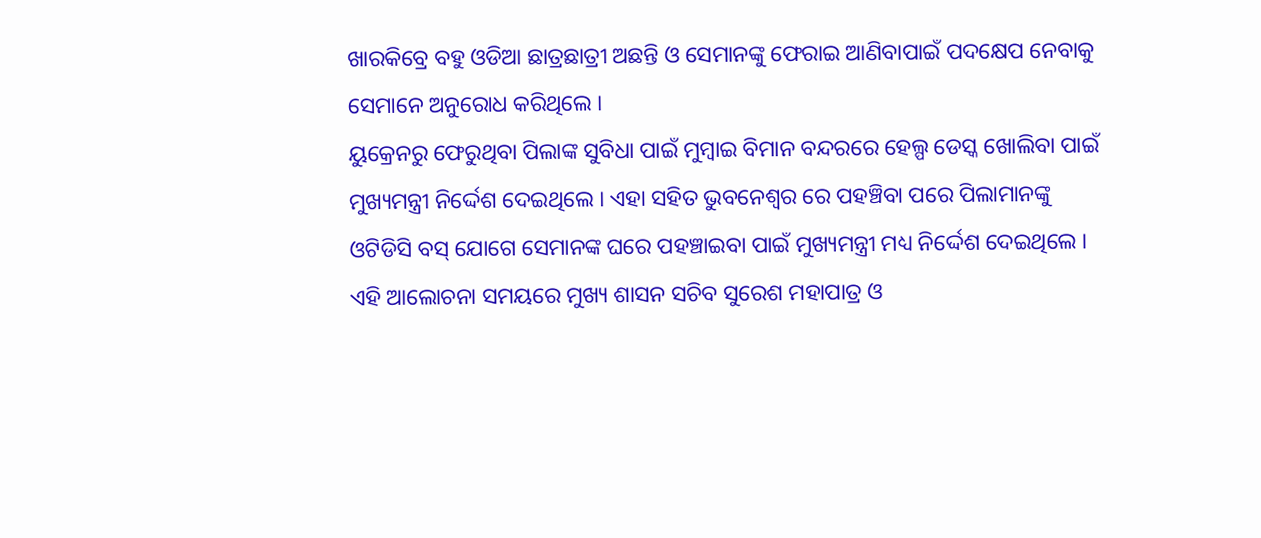ଖାରକିବ୍ରେ ବହୁ ଓଡିଆ ଛାତ୍ରଛାତ୍ରୀ ଅଛନ୍ତି ଓ ସେମାନଙ୍କୁ ଫେରାଇ ଆଣିବାପାଇଁ ପଦକ୍ଷେପ ନେବାକୁ ସେମାନେ ଅନୁରୋଧ କରିଥିଲେ ।
ୟୁକ୍ରେନରୁ ଫେରୁଥିବା ପିଲାଙ୍କ ସୁବିଧା ପାଇଁ ମୁମ୍ବାଇ ବିମାନ ବନ୍ଦରରେ ହେଲ୍ପ ଡେସ୍କ ଖୋଲିବା ପାଇଁ ମୁଖ୍ୟମନ୍ତ୍ରୀ ନିର୍ଦ୍ଦେଶ ଦେଇଥିଲେ । ଏହା ସହିତ ଭୁବନେଶ୍ୱର ରେ ପହଞ୍ଚିବା ପରେ ପିଲାମାନଙ୍କୁ ଓଟିଡିସି ବସ୍ ଯୋଗେ ସେମାନଙ୍କ ଘରେ ପହଞ୍ଚାଇବା ପାଇଁ ମୁଖ୍ୟମନ୍ତ୍ରୀ ମଧ୍ୟ ନିର୍ଦ୍ଦେଶ ଦେଇଥିଲେ । ଏହି ଆଲୋଚନା ସମୟରେ ମୁଖ୍ୟ ଶାସନ ସଚିବ ସୁରେଶ ମହାପାତ୍ର ଓ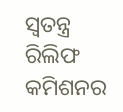ସ୍ୱତନ୍ତ୍ର ରିଲିଫ କମିଶନର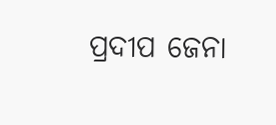ପ୍ରଦୀପ ଜେନା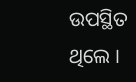ଉପସ୍ଥିତ ଥିଲେ ।